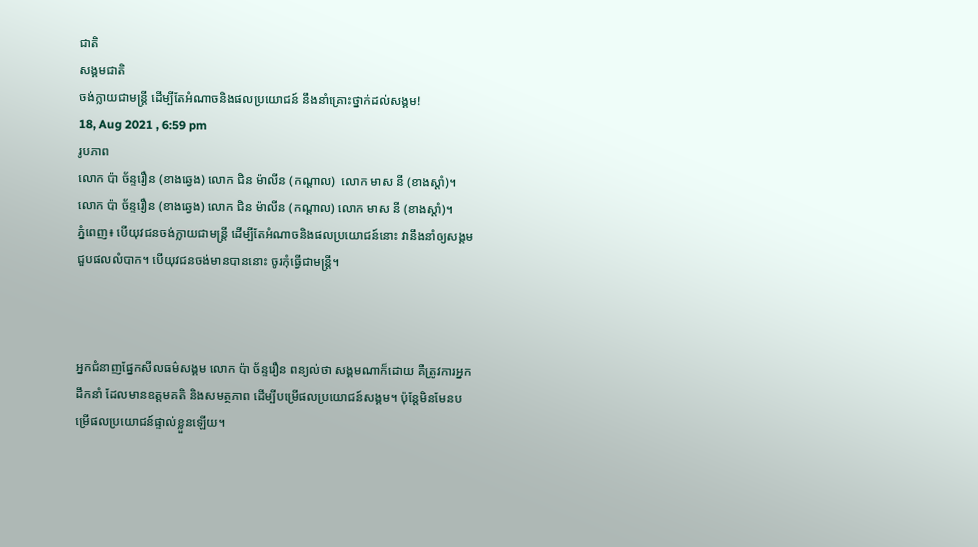ជាតិ
សង្គមជាតិ
ចង់ក្លាយជាមន្រ្តី ដើម្បីតែអំណាចនិងផលប្រយោជន៍ នឹងនាំគ្រោះថ្នាក់ដល់សង្គម!
18, Aug 2021 , 6:59 pm
រូបភាព
លោក ប៉ា ច័ន្ទរឿន (ខាងឆ្វេង) លោក ជិន ម៉ាលីន (កណ្ដាល)  លោក មាស នី (ខាងស្ដាំ)។
លោក ប៉ា ច័ន្ទរឿន (ខាងឆ្វេង) លោក ជិន ម៉ាលីន (កណ្ដាល) លោក មាស នី (ខាងស្ដាំ)។
ភ្នំពេញ៖ បើយុវជនចង់ក្លាយជាមន្រ្តី ដើម្បីតែអំណាចនិងផលប្រយោជន៍នោះ វានឹងនាំឲ្យសង្គមជួបផលលំបាក។ បើយុវជនចង់មានបាននោះ ចូរកុំធ្វើជាមន្ត្រី។



អ្នកជំនាញផ្នែកសីលធម៌សង្គម លោក ប៉ា ច័ន្ទរឿន ពន្យល់ថា សង្គមណាក៏ដោយ គឺត្រូវការអ្នកដឹកនាំ ដែលមានឧត្តមគតិ និងសមត្ថភាព ដើម្បីបម្រើផលប្រយោជន៍សង្គម។ ប៉ុន្តែមិនមែនបម្រើផលប្រយោជន៍ផ្ទាល់ខ្លួនឡើយ។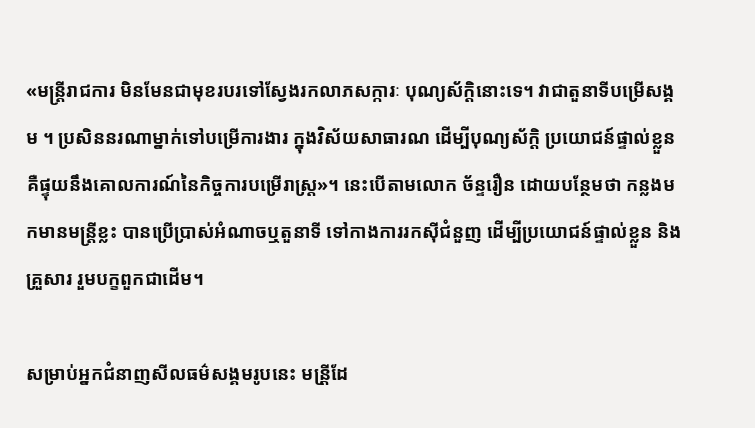«មន្រ្តីរាជការ មិនមែនជាមុខរបរទៅស្វែងរកលាភសក្ការៈ បុណ្យស័ក្តិនោះទេ។ វាជាតួនាទីបម្រើសង្គម ។ ប្រសិននរណាម្នាក់ទៅបម្រើការងារ ក្នុងវិស័យសាធារណ ដើម្បីបុណ្យស័ក្តិ ប្រយោជន៍ផ្ទាល់ខ្លួន គឺផ្ទុយនឹងគោលការណ៍នៃកិច្ចការបម្រើរាស្ត្រ»។ នេះបើតាមលោក ច័ន្ទរឿន ដោយបន្ថែមថា កន្លងមកមានមន្ត្រីខ្លះ បានប្រើប្រាស់អំណាចឬតួនាទី ទៅកាងការរកស៊ីជំនួញ ដើម្បីប្រយោជន៍ផ្ទាល់ខ្លួន និងគ្រួសារ រួមបក្ខពួកជាដើម។

សម្រាប់អ្នកជំនាញសីលធម៌សង្គមរូបនេះ មន្រី្តដែ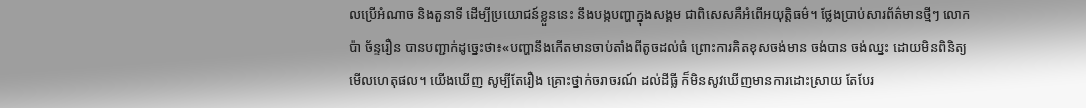លប្រើអំណាច និងតួនាទី ដើម្បីប្រយោជន៍ខ្លួននេះ នឹងបង្កបញ្ហាក្នុងសង្គម ជាពិសេសគឺអំពើអយុត្តិធម៌។ ថ្លែងប្រាប់សារព័ត៌មានថ្មីៗ លោក ប៉ា ច័ន្ទរឿន បានបញ្ជាក់ដូច្នេះថា៖«បញ្ហានឹងកើតមានចាប់តាំងពីតូចដល់ធំ ព្រោះការគិតខុសចង់មាន ចង់បាន ចង់ឈ្នះ ដោយមិនពិនិត្យមើលហេតុផល។ យើងឃើញ សូម្បីតែរឿង គ្រោះថ្នាក់ចរាចរណ៍ ដល់ដីធ្លី ក៏មិនសូវឃើញមានការដោះស្រាយ តែបែរ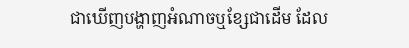ជាឃើញបង្ហាញអំណាចឬខ្សែជាដើម ដែល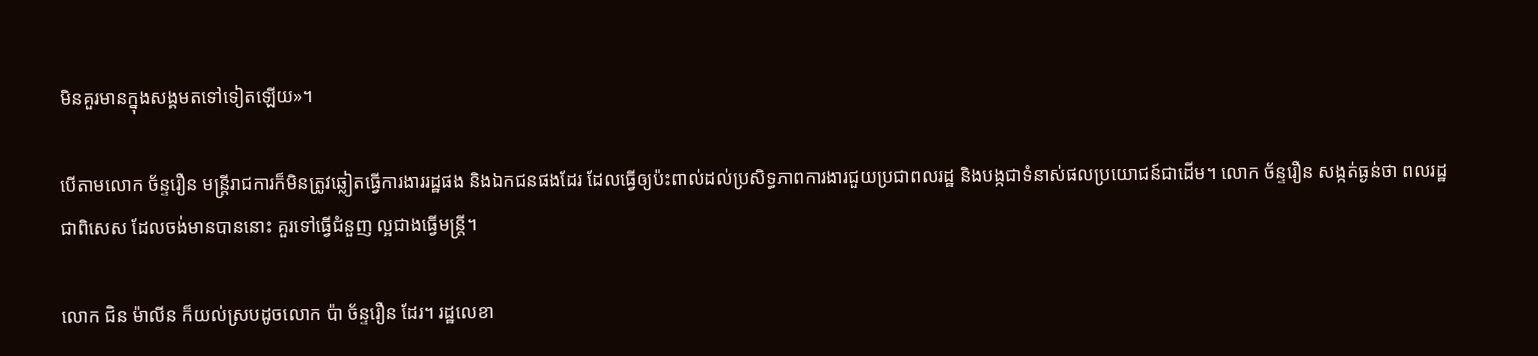មិនគួរមានក្នុងសង្គមតទៅទៀតឡើយ»។

បើតាមលោក ច័ន្ទរឿន មន្ត្រីរាជការក៏មិនត្រូវឆ្លៀតធ្វើការងាររដ្ឋផង និងឯកជនផងដែរ ដែលធ្វើឲ្យប៉ះពាល់ដល់ប្រសិទ្ធភាពការងារជួយប្រជាពលរដ្ឋ និងបង្កជាទំនាស់ផលប្រយោជន៍ជាដើម។ លោក ច័ន្ទរឿន សង្កត់ធ្ងន់ថា ពលរដ្ឋ ជាពិសេស ដែលចង់មានបាននោះ គួរទៅធ្វើជំនួញ ល្អជាងធ្វើមន្ត្រី។

លោក ជិន ម៉ាលីន ក៏យល់ស្របដូចលោក ប៉ា ច័ន្ទរឿន ដែរ។ រដ្ឋលេខា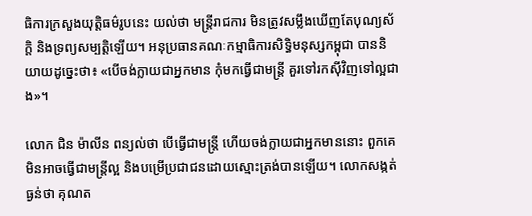ធិការក្រសួងយុត្តិធម៌រូបនេះ យល់ថា មន្ត្រីរាជការ មិនត្រូវសម្លឹងឃើញតែបុណ្យស័ក្តិ និងទ្រព្យសម្បត្តិឡើយ។ អនុប្រធានគណៈកម្មាធិការសិទ្ធិមនុស្សកម្ពុជា បាននិយាយដូច្នេះថា៖ «បើចង់ក្លាយជាអ្នកមាន កុំមកធ្វើជាមន្រ្តី គួរទៅរកស៊ីវិញទៅល្អជាង»។

លោក ជិន ម៉ាលីន ពន្យល់ថា បើធ្វើជាមន្រ្តី ហើយចង់ក្លាយជាអ្នកមាននោះ ពួកគេមិនអាចធ្វើជាមន្រ្តីល្អ និងបម្រើប្រជាជនដោយស្មោះត្រង់បានឡើយ។ លោកសង្កត់ធ្ងន់ថា គុណត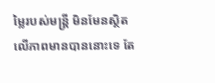ម្លៃរបស់មន្រ្តី មិនមែនស្ថិតលើភាពមានបាននោះទេ តែ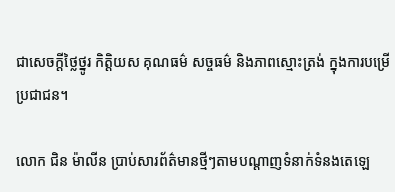ជាសេចក្តីថ្លៃថ្នូរ កិត្តិយស គុណធម៌ សច្ចធម៌ និងភាពស្មោះត្រង់ ក្នុងការបម្រើប្រជាជន។

លោក ជិន ម៉ាលីន ប្រាប់សារព័ត៌មានថ្មីៗតាមបណ្តាញទំនាក់ទំនងតេឡេ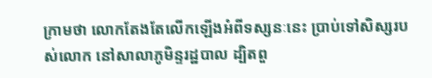ក្រាមថា លោកតែងតែលើកឡើងអំពីទស្សនៈនេះ ប្រាប់ទៅសិស្សរបស់លោក នៅសាលាភូមិន្ទរដ្ឋបាល ដ្បិតពួ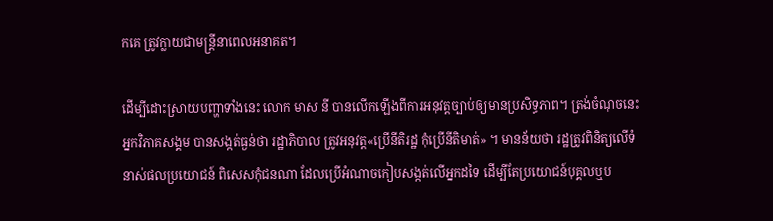កគេ ត្រូវក្លាយជាមន្រ្តីនាពេលអនាគត។

ដើម្បីដោះស្រាយបញ្ហាទាំងនេះ លោក មាស នី បានលើកឡើងពីការអនុវត្តច្បាប់ឲ្យមានប្រសិទ្ធភាព។ ត្រង់ចំណុចនេះ អ្នកវិភាគសង្គម បានសង្កត់ធ្ងន់ថា រដ្ឋាភិបាល ត្រូវអនុវត្ត«ប្រើនីតិរដ្ឋ កុំប្រើនីតិមាត់» ។ មានន័យថា រដ្ឋត្រូវពិនិត្យលើទំនាស់ផលប្រយោជន៍ ពិសេសកុំជនណា ដែលប្រើអំណាចកៀបសង្កត់លើអ្នកដទៃ ដើម្បីតែប្រយោជន៍បុគ្គលឬប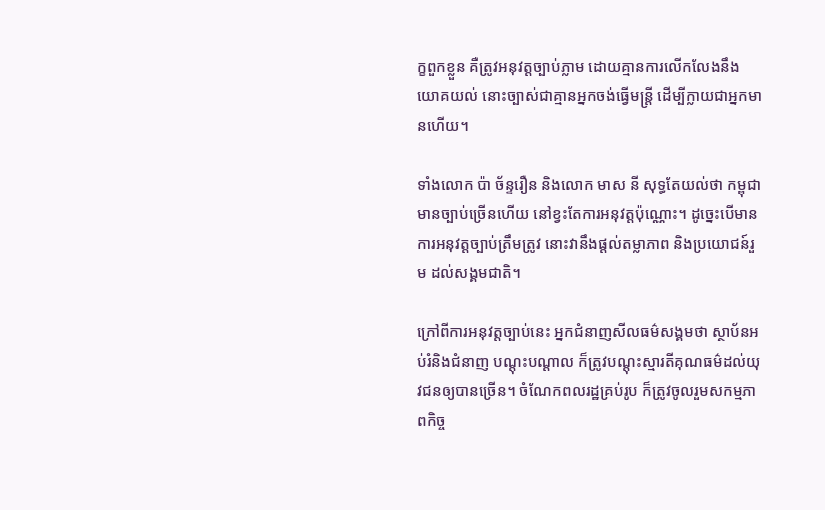ក្ខពួកខ្លួន គឺត្រូវអនុវត្តច្បាប់ភ្លាម ដោយគ្មានការលើកលែងនឹងយោគយល់ នោះច្បាស់ជាគ្មានអ្នកចង់ធ្វើមន្ត្រី ដើម្បីក្លាយជាអ្នកមានហើយ។

ទាំងលោក ប៉ា ច័ន្ទរឿន និងលោក មាស នី សុទ្ធតែយល់ថា កម្ពុជាមានច្បាប់ច្រើនហើយ នៅខ្វះតែការអនុវត្តប៉ុណ្ណោះ។ ដូច្នេះបើមានការអនុវត្តច្បាប់ត្រឹមត្រូវ នោះវានឹងផ្ដល់តម្លាភាព និងប្រយោជន៍រួម ដល់សង្គមជាតិ។

ក្រៅពីការអនុវត្តច្បាប់នេះ អ្នកជំនាញសីលធម៌សង្គមថា ស្ថាប័នអប់រំនិងជំនាញ បណ្ដុះបណ្ដាល ក៏ត្រូវបណ្ដុះស្មារតីគុណធម៌ដល់យុវជនឲ្យបានច្រើន។ ចំណែកពលរដ្ឋគ្រប់រូប ក៏ត្រូវចូលរួមសកម្មភាពកិច្ច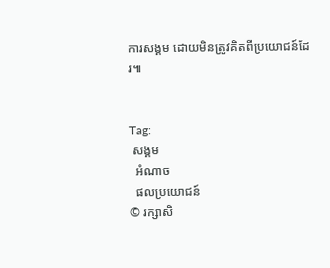ការសង្គម ដោយមិនត្រូវគិតពីប្រយោជន៍ដែរ៕


Tag:
 សង្គម
  អំណាច
  ផលប្រយោជន៍
© រក្សាសិ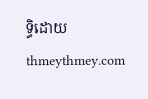ទ្ធិដោយ thmeythmey.com